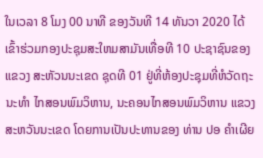ໃນເວລາ 8 ໂມງ 00 ນາທີ ຂອງວັນທີ 14 ທັນວາ 2020 ໄດ້ເຂົ້າຮ່ວມກອງປະຊຸມສະໃຫມສາມັນເທື່ອທີ 10 ປະຊາຊົນຂອງແຂວງ ສະຫັວນນະເຂດ ຊຸດທີ 01 ຢູ່ທີ່ຫ້ອງປະຊຸມທີ່ຫໍວັດຖະນະທຳ ໄກສອນພົມວິຫານ, ນະຄອນໄກສອນພົມວິຫານ ແຂວງສະຫວັນນະເຂດ ໂດຍການເປັນປະທານຂອງ ທ່ານ ປອ ຄໍາເຜີຍ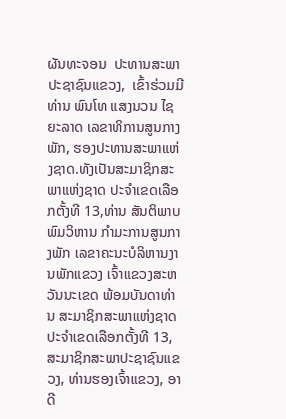ຜັນທະຈອນ  ປະທານສະພາປະຊາຊົນແຂວງ,  ເຂົ້າຮ່ວມມີທ່ານ ພົນໂທ ແສງນວນ ໄຊຍະລາດ ເລຂາທິການສູນກາງພັກ, ຮອງປະທານສະພາແຫ່ງຊາດ.ທັງເປັນສະມາຊິກສະພາແຫ່ງຊາດ ປະຈຳເຂດເລືອກຕັ້ງທີ 13,ທ່ານ ສັນຕິພາບ ພົມວິຫານ ກໍາມະການສູນກາງພັກ ເລຂາຄະນະບໍລິຫານງານພັກແຂວງ ເຈົ້າແຂວງສະຫວັນນະເຂດ ພ້ອມບັນດາທ່ານ ສະມາຊິກສະພາແຫ່ງຊາດປະຈຳເຂດເລືອກຕັ້ງທີ 13, ສະມາຊິກສະພາປະຊາຊົນແຂວງ, ທ່ານຮອງເຈົ້າແຂວງ, ອາດີ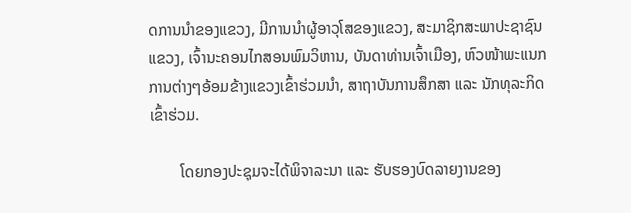ດການນໍາຂອງແຂວງ, ມີການນຳຜູ້ອາວຸໂສຂອງແຂວງ, ສະມາຊິກສະພາປະຊາຊົນແຂວງ, ເຈົ້ານະຄອນໄກສອນພົມວິຫານ, ບັນດາທ່ານເຈົ້າເມືອງ, ຫົວໜ້າພະແນກການຕ່າງໆອ້ອມຂ້າງແຂວງເຂົ້າຮ່ວມນຳ, ສາຖາບັນການສຶກສາ ແລະ ນັກທຸລະກິດເຂົ້າຮ່ວມ.

        ໂດຍກອງປະຊຸມຈະໄດ້ພິຈາລະນາ ແລະ ຮັບຮອງບົດລາຍງານຂອງ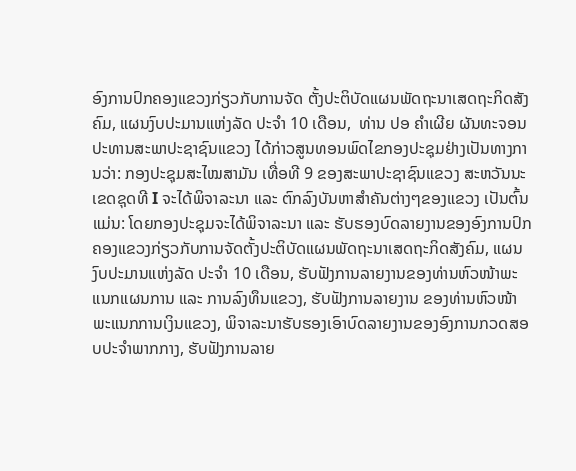ອົງການປົກຄອງແຂວງກ່ຽວກັບການຈັດ ຕັ້ງປະຕິບັດແຜນພັດຖະນາເສດຖະກິດສັງຄົມ, ແຜນງົບປະມານແຫ່ງລັດ ປະຈຳ 10 ເດືອນ,  ທ່ານ ປອ ຄໍາເຜີຍ ຜັນທະຈອນ ປະທານສະພາປະຊາຊົນແຂວງ ໄດ້ກ່າວສູນທອນພົດໄຂກອງປະຊຸມຢ່າງເປັນທາງການວ່າ: ກອງປະຊຸມສະໄໝສາມັນ ເທື່ອທີ 9 ຂອງສະພາປະຊາຊົນແຂວງ ສະຫວັນນະເຂດຊຸດທີ I ຈະໄດ້ພິຈາລະນາ ແລະ ຕົກລົງບັນຫາສໍາຄັນຕ່າງໆຂອງແຂວງ ເປັນຕົ້ນແມ່ນ: ໂດຍກອງປະຊຸມຈະໄດ້ພິຈາລະນາ ແລະ ຮັບຮອງບົດລາຍງານຂອງອົງການປົກຄອງແຂວງກ່ຽວກັບການຈັດຕັ້ງປະຕິບັດແຜນພັດຖະນາເສດຖະກິດສັງຄົມ, ແຜນງົບປະມານແຫ່ງລັດ ປະຈຳ 10 ເດືອນ, ຮັບຟັງການລາຍງານຂອງທ່ານຫົວໜ້າພະແນກແຜນການ ແລະ ການລົງທຶນແຂວງ, ຮັບຟັງການລາຍງານ ຂອງທ່ານຫົວໜ້າພະແນກການເງິນແຂວງ, ພິຈາລະນາຮັບຮອງເອົາບົດລາຍງານຂອງອົງການກວດສອບປະຈຳພາກກາງ, ຮັບຟັງການລາຍ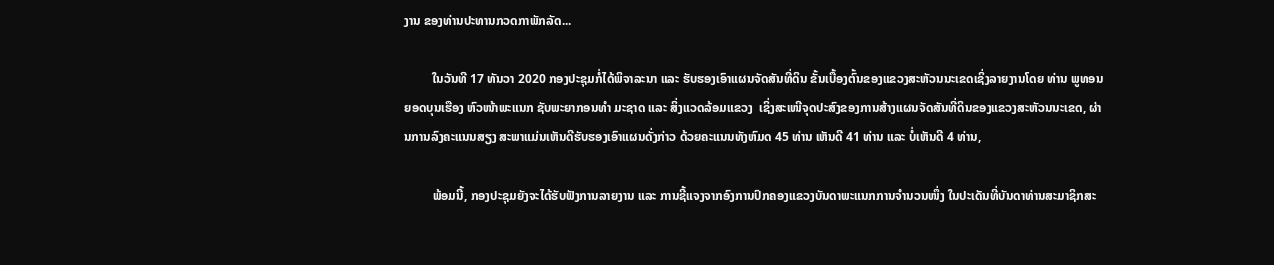ງານ ຂອງທ່ານປະທານກວດກາພັກລັດ...

         ໃນວັນທີ 17 ທັນວາ 2020 ກອງປະຊຸມກໍ່ໄດ້ພິຈາລະນາ ແລະ ຮັບຮອງເອົາແຜນຈັດສັນທີ່ດິນ ຂັ້ນເບື້ອງຕົ້ນຂອງແຂວງສະຫັວນນະເຂດເຊິ່ງລາຍງານໂດຍ ທ່ານ ພູທອນຍອດບຸນເຮືອງ ຫົວໜ້າພະແນກ ຊັບພະຍາກອນທຳ ມະຊາດ ແລະ ສິ່ງແວດລ້ອມແຂວງ  ເຊິ່ງສະເໜີຈຸດປະສົງຂອງການສ້າງແຜນຈັດສັນທີ່ດິນຂອງແຂວງສະຫັວນນະເຂດ, ຜ່ານການລົງຄະແນນສຽງ ສະພາແມ່ນເຫັນດີຮັບຮອງເອົາແຜນດັ່ງກ່າວ ດ້ວຍຄະແນນທັງຫົມດ 45 ທ່ານ ເຫັນດີ 41 ທ່ານ ແລະ ບໍ່ເຫັນດີ 4 ທ່ານ,

         ພ້ອມນີ້, ກອງປະຊຸມຍັງຈະໄດ້ຮັບຟັງການລາຍງານ ແລະ ການຊີ້ແຈງຈາກອົງການປົກຄອງແຂວງບັນດາພະແນກການຈໍານວນໜຶ່ງ ໃນປະເດັນທີ່ບັນດາທ່ານສະມາຊິກສະ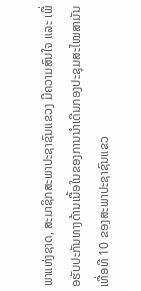ພາແຫ່ງຊາດ, ສະມາຊິກສະພາປະຊາຊົນແຂວງ ມີຄວາມສົນໃຈ ແລະ ເພື່ອຮັບປະກັນທາງດ້ານເນື້ອໃນຂອງການນຳເດີນກອງປະຊຸມສະໄໝສາມັນ ເທື່ອທີ 10 ຂອງສະພາປະຊາຊົນແຂວ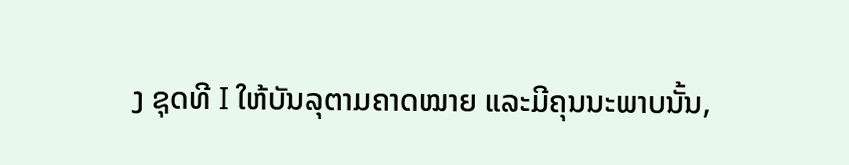ງ ຊຸດທີ I ໃຫ້ບັນລຸຕາມຄາດໝາຍ ແລະມີຄຸນນະພາບນັ້ນ,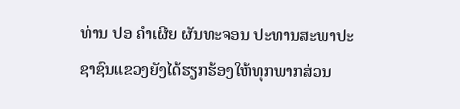ທ່ານ ປອ ຄໍາເຜີຍ ຜັນທະຈອນ ປະທານສະພາປະຊາຊົນແຂວງຍັງໄດ້ຮຽກຮ້ອງໃຫ້ທຸກພາກສ່ວນ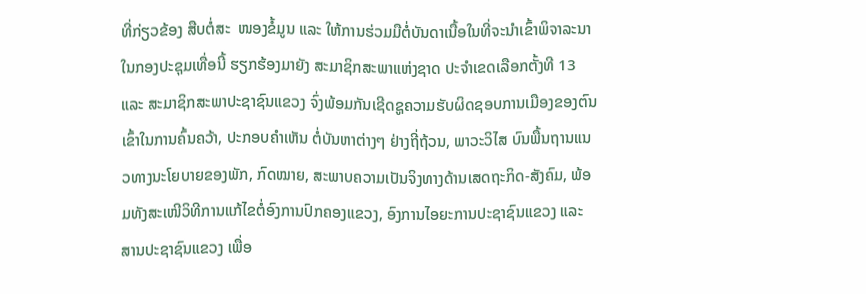ທີ່ກ່ຽວຂ້ອງ ສືບຕໍ່ສະ  ໜອງຂໍ້ມູນ ແລະ ໃຫ້ການຮ່ວມມືຕໍ່ບັນດາເນື້ອໃນທີ່ຈະນຳເຂົ້າພິຈາລະນາໃນກອງປະຊຸມເທື່ອນີ້ ຮຽກຮ້ອງມາຍັງ ສະມາຊິກສະພາແຫ່ງຊາດ ປະຈຳເຂດເລືອກຕັ້ງທີ 13 ແລະ ສະມາຊິກສະພາປະຊາຊົນແຂວງ ຈົ່ງພ້ອມກັນເຊີດຊູຄວາມຮັບຜິດຊອບການເມືອງຂອງຕົນ ເຂົ້າໃນການຄົ້ນຄວ້າ, ປະກອບຄຳເຫັນ ຕໍ່ບັນຫາຕ່າງໆ ຢ່າງຖີ່ຖ້ວນ, ພາວະວິໄສ ບົນພື້ນຖານແນວທາງນະໂຍບາຍຂອງພັກ, ກົດໝາຍ, ສະພາບຄວາມເປັນຈິງທາງດ້ານເສດຖະກິດ-ສັງຄົມ, ພ້ອມທັງສະເໜີວິທີການແກ້ໄຂຕໍ່ອົງການປົກຄອງແຂວງ, ອົງການໄອຍະການປະຊາຊົນແຂວງ ແລະ ສານປະຊາຊົນແຂວງ ເພື່ອ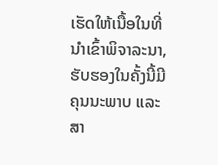ເຮັດໃຫ້ເນື້ອໃນທີ່ນຳເຂົ້າພິຈາລະນາ, ຮັບຮອງໃນຄັ້ງນີ້ມີຄຸນນະພາບ ແລະ ສາ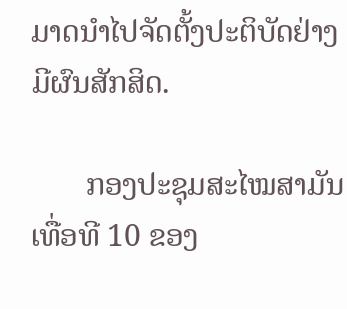ມາດນຳໄປຈັດຕັ້ງປະຕິບັດຢ່າງມີຜົນສັກສິດ.

       ກອງປະຊຸມສະໄໝສາມັນເທື່ອທີ 10 ຂອງ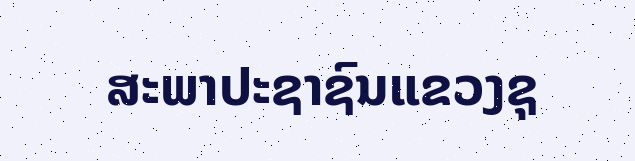ສະພາປະຊາຊົນແຂວງຊຸ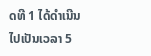ດທີ 1 ໄດ້ດໍາເນີນໄປເປັນເວລາ 5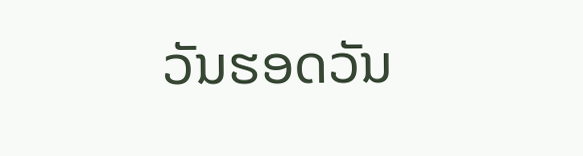ວັນຮອດວັນ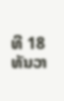ທີ 18 ທັນວາ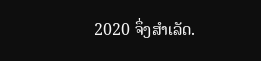2020 ຈຶ່ງສຳເລັດ.